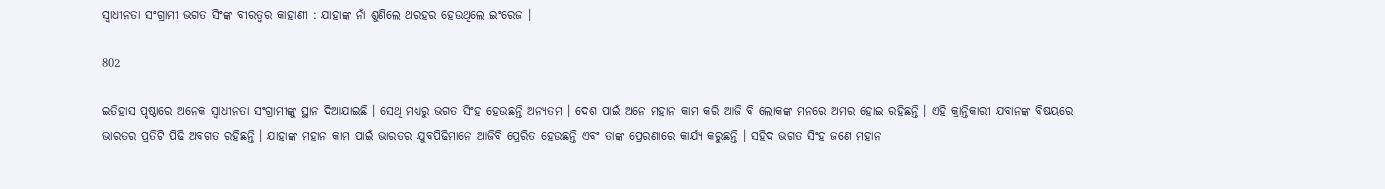ସ୍ୱାଧୀନତା ସଂଗ୍ରାମୀ ଭଗତ ସିଂଙ୍କ ବୀରତ୍ୱର କାହାଣୀ : ଯାହାଙ୍କ ନାଁ ଶୁଣିଲେ ଥରହର ହେଉଥିଲେ ଇଂରେଜ ।

802

ଇତିହାସ ପୃଷ୍ଠାରେ ଅନେକ ସ୍ୱାଧୀନତା ସଂଗ୍ରାମୀଙ୍କୁ ସ୍ଥାନ ଦିଆଯାଇଛି । ସେଥି ମଧ୍ୟରୁ ଭଗତ ସିଂହ ହେଉଛନ୍ତି ଅନ୍ୟତମ । ଦେଶ ପାଇଁ ଅନେ ମହାନ କାମ କରି ଆଜି ବି ଲୋକଙ୍କ ମନରେ ଅମର ହୋଇ ରହିଛନ୍ତି । ଏହି କ୍ରାନ୍ତିକାରୀ ଯବାନଙ୍କ ବିଷୟରେ ଭାରତର ପ୍ରତିଟି ପିଢି ଅବଗତ ରହିଛନ୍ତି । ଯାହାଙ୍କ ମହାନ କାମ ପାଇଁ ଭାରତର ଯୁବପିଢିମାନେ ଆଜିବି ପ୍ରେରିତ ହେଉଛନ୍ତି ଏବଂ ତାଙ୍କ ପ୍ରେରଣାରେ କାର୍ଯ୍ୟ କରୁଛନ୍ତି । ସହିଦ ଭଗତ ସିଂହ ଜଣେ ମହାନ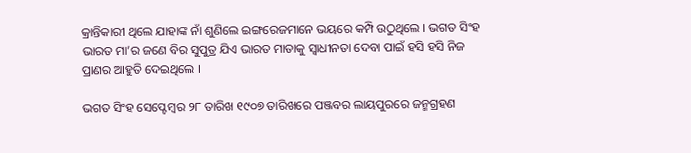କ୍ରାନ୍ତିକାରୀ ଥିଲେ ଯାହାଙ୍କ ନାଁ ଶୁଣିଲେ ଇଙ୍ଗରେଜମାନେ ଭୟରେ କମ୍ପି ଉଠୁଥିଲେ । ଭଗତ ସିଂହ ଭାରତ ମା’ର ଜଣେ ବିର ସୁପୁତ୍ର ଯିଏ ଭାରତ ମାତାକୁ ସ୍ୱାଧୀନତା ଦେବା ପାଇଁ ହସି ହସି ନିଜ ପ୍ରାଣର ଆହୁତି ଦେଇଥିଲେ ।

ଭଗତ ସିଂହ ସେପ୍ଟେମ୍ବର ୨୮ ତାରିଖ ୧୯୦୭ ତାରିଖରେ ପଞ୍ଜବର ଲାୟପୁରରେ ଜନ୍ମଗ୍ରହଣ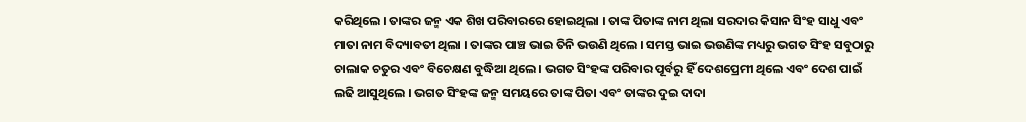କରିଥିଲେ । ତାଙ୍କର ଜନ୍ମ ଏକ ଶିଖ ପରିବାରରେ ହୋଇଥିଲା । ତାଙ୍କ ପିତାଙ୍କ ନାମ ଥିଲା ସରଦାର କିସାନ ସିଂହ ସାଧୁ ଏବଂ ମାତା ନାମ ବିଦ୍ୟାବତୀ ଥିଲା । ତାଙ୍କର ପାଞ୍ଚ ଭାଇ ତିନି ଭଉଣି ଥିଲେ । ସମସ୍ତ ଭାଇ ଭଉଣିଙ୍କ ମଧ୍ୟରୁ ଭଗତ ସିଂହ ସବୁଠାରୁ ଚାଲାକ ଚତୁର ଏବଂ ବିଚେକ୍ଷଣ ବୁଦ୍ଧିଆ ଥିଲେ । ଭଗତ ସିଂହଙ୍କ ପରିବାର ପୂର୍ବରୁ ହିଁ ଦେଶପ୍ରେମୀ ଥିଲେ ଏବଂ ଦେଶ ପାଇଁ ଲଢି ଆସୁଥିଲେ । ଭଗତ ସିଂହଙ୍କ ଜନ୍ମ ସମୟରେ ତାଙ୍କ ପିତା ଏବଂ ତାଙ୍କର ଦୁଇ ଦାଦା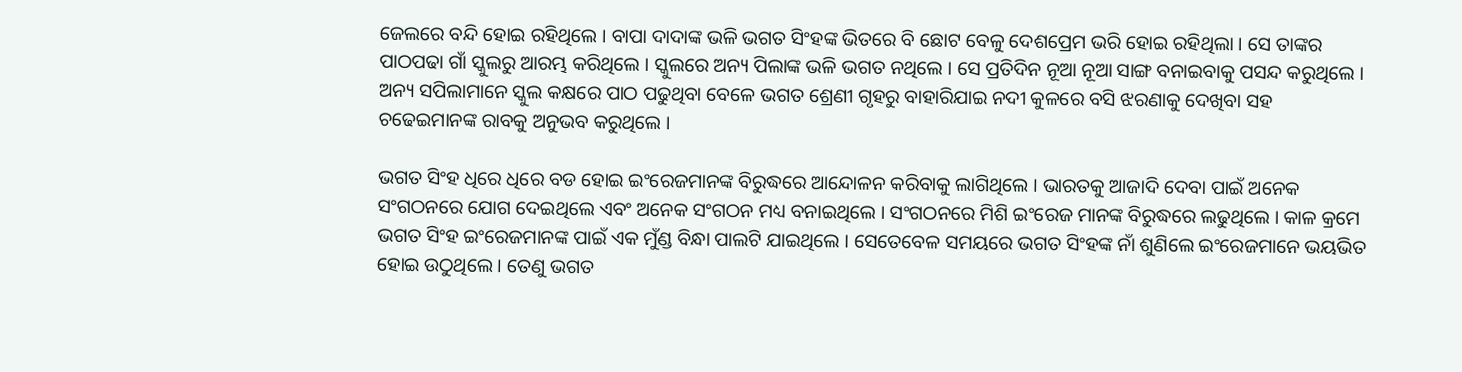ଜେଲରେ ବନ୍ଦି ହୋଇ ରହିଥିଲେ । ବାପା ଦାଦାଙ୍କ ଭଳି ଭଗତ ସିଂହଙ୍କ ଭିତରେ ବି ଛୋଟ ବେଳୁ ଦେଶପ୍ରେମ ଭରି ହୋଇ ରହିଥିଲା । ସେ ତାଙ୍କର ପାଠପଢା ଗାଁ ସ୍କୁଲରୁ ଆରମ୍ଭ କରିଥିଲେ । ସ୍କୁଲରେ ଅନ୍ୟ ପିଲାଙ୍କ ଭଳି ଭଗତ ନଥିଲେ । ସେ ପ୍ରତିଦିନ ନୂଆ ନୂଆ ସାଙ୍ଗ ବନାଇବାକୁ ପସନ୍ଦ କରୁଥିଲେ । ଅନ୍ୟ ସପିଲାମାନେ ସ୍କୁଲ କକ୍ଷରେ ପାଠ ପଢୁଥିବା ବେଳେ ଭଗତ ଶ୍ରେଣୀ ଗୃହରୁ ବାହାରିଯାଇ ନଦୀ କୁଳରେ ବସି ଝରଣାକୁ ଦେଖିବା ସହ ଚଢେଇମାନଙ୍କ ରାବକୁ ଅନୁଭବ କରୁଥିଲେ ।

ଭଗତ ସିଂହ ଧିରେ ଧିରେ ବଡ ହୋଇ ଇଂରେଜମାନଙ୍କ ବିରୁଦ୍ଧରେ ଆନ୍ଦୋଳନ କରିବାକୁ ଲାଗିଥିଲେ । ଭାରତକୁ ଆଜାଦି ଦେବା ପାଇଁ ଅନେକ ସଂଗଠନରେ ଯୋଗ ଦେଇଥିଲେ ଏବଂ ଅନେକ ସଂଗଠନ ମଧ୍ୟ ବନାଇଥିଲେ । ସଂଗଠନରେ ମିଶି ଇଂରେଜ ମାନଙ୍କ ବିରୁଦ୍ଧରେ ଲଢୁଥିଲେ । କାଳ କ୍ରମେ ଭଗତ ସିଂହ ଇଂରେଜମାନଙ୍କ ପାଇଁ ଏକ ମୁଁଣ୍ଡ ବିନ୍ଧା ପାଲଟି ଯାଇଥିଲେ । ସେତେବେଳ ସମୟରେ ଭଗତ ସିଂହଙ୍କ ନାଁ ଶୁଣିଲେ ଇଂରେଜମାନେ ଭୟଭିତ ହୋଇ ଉଠୁଥିଲେ । ତେଣୁ ଭଗତ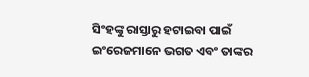ସିଂହଙ୍କୁ ରାସ୍ତାରୁ ହଟାଇବା ପାଇଁ ଇଂରେଜମାନେ ଭଗତ ଏବଂ ତାଙ୍କର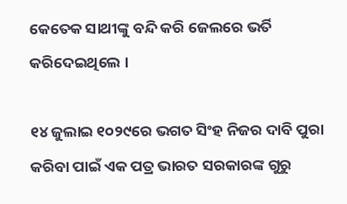କେତେକ ସାଥୀଙ୍କୁ ବନ୍ଦି କରି ଜେଲରେ ଭର୍ତି କରିଦେଇଥିଲେ ।

୧୪ ଜୁଲାଇ ୧୦୨୯ରେ ଭଗତ ସିଂହ ନିଜର ଦାବି ପୁରା କରିବା ପାଇଁ ଏକ ପତ୍ର ଭାରତ ସରକାରଙ୍କ ଗୁରୁ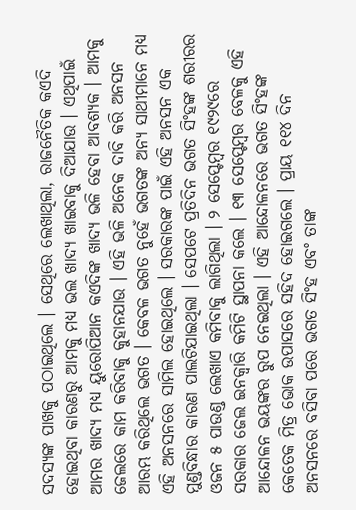ସଦସ୍ୟଙ୍କ ପାଖକୁ ପଠାଇଥିଲେ । ସେଥିରେ ଲେଖାଥିଲା, ରାଜନୈତିକ କଏଦି ହୋଇଥିବା କାରଣରୁ ଆମକୁ ମଧ୍ୟ ଭଲ ଖାଦ୍ୟ ଖାଇବାକୁ ଦିଆଯାଉ । ଏଥିପାଇଁ ଆମର ଖାଦ୍ୟ ମଧ୍ୟ ୟୁରୋପିଆନ କଏଦିଙ୍କ ଖାଦ୍ୟ ଭଳି ହେବା ଆବଶ୍ୟକ । ଆମକୁ ଜେଲରେ କାମ କରିବାକୁ କୁହାନଯାଉ । ଏହି ଭଳି ଅନେକ ଦାବି କରି ଅନସନ ଆରମ୍ଭ କରିଥିଲେ ଭଗତ । କେବଳ ଭଗତ ନୁହେଁ ଭଗତଙ୍କ ଅନ୍ୟ ସାଥୀମାନେ ମଧ୍ୟ ଏହି ଅନସନରେ ସାମିଲ ହୋଇଥିଲେ । ସରକାରଙ୍କ ପାଇଁ ଏହି ଅନସନ ଏକ ମୁଣ୍ଡବିନ୍ଧାର କାରଣ ପାଲଟିଯାଇଥିଲା । ସେପଟେ ପ୍ରତିଦିନ ଭଗତ ସିଂହଙ୍କ ଶରୀରର ଓଜନ ୫ ପାଉଣ୍ଡ ଲେଖାଏ କମିବାକୁ ଲାଗିଥିଲା । ୨ ସେପ୍ଟେମ୍ବର ୧୯୨୯ରେ ସରକାର ଜେଲ ଇନକ୍ୱାରି କମିଟି ସ୍ଥାପନା କଲେ । ୧୩ ସେପ୍ଟେମ୍ବର ବେଳକୁ ଏହି ଆନ୍ଦୋଳନ ଭୟଙ୍କର ରୁପ ନେଇଥିଲା । ଏହି ଆନ୍ଦୋଳନରେ ଭଗତ ସିଂହଙ୍କ କେତେକ ମିତ୍ର ଭୋକ ଉପାସରେ ସହିଦ ହୋଇଗଲେ । ପ୍ରାୟ ୧୧୪ ଦିନ ଅନସନରେ ବସିବା ପରେ ଭଗତ ସିଂହ ଏବଂ ତାଙ୍କ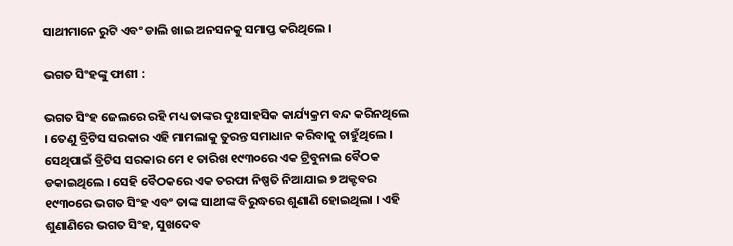ସାଥୀମାନେ ରୁଟି ଏବଂ ଡାଲି ଖାଇ ଅନସନକୁ ସମାପ୍ତ କରିଥିଲେ ।

ଭଗତ ସିଂହଙ୍କୁ ଫାଶୀ :

ଭଗତ ସିଂହ ଜେଲରେ ରହି ମଧ୍ୟ ତାଙ୍କର ଦୁଃସାହସିକ କାର୍ଯ୍ୟକ୍ରମ ବନ୍ଦ କରିନଥିଲେ । ତେଣୁ ବ୍ରିଟିସ ସରକାର ଏହି ମାମଲାକୁ ତୁରନ୍ତ ସମାଧାନ କରିବାକୁ ଚାହୁଁଥିଲେ । ସେଥିପାଇଁ ବ୍ରିଟିସ ସରକାର ମେ ୧ ତାରିଖ ୧୯୩୦ରେ ଏକ ଟ୍ରିବୁନାଲ ବୈଠକ ଡକାଇଥିଲେ । ସେହି ବୈଠକରେ ଏକ ତରଫା ନିଷ୍ପତି ନିଆଯାଇ ୭ ଅକ୍ଟବର ୧୯୩୦ରେ ଭଗତ ସିଂହ ଏବଂ ତାଙ୍କ ସାଥୀଙ୍କ ବିରୁଦ୍ଧରେ ଶୁଣାଣି ହୋଇଥିଲା । ଏହି ଶୁଣାଣିରେ ଭଗତ ସିଂହ, ସୁଖଦେବ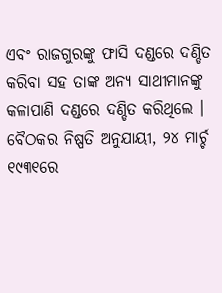ଏବଂ ରାଜଗୁରଙ୍କୁ ଫାସି ଦଣ୍ଡରେ ଦଣ୍ଡିତ କରିବା ସହ ତାଙ୍କ ଅନ୍ୟ ସାଥୀମାନଙ୍କୁ କଳାପାଣି ଦଣ୍ଡରେ ଦଣ୍ଡିତ କରିଥିଲେ । ବୈଠକର ନିଷ୍ପତି ଅନୁଯାୟୀ, ୨୪ ମାର୍ଚ୍ଚ ୧୯୩୧ରେ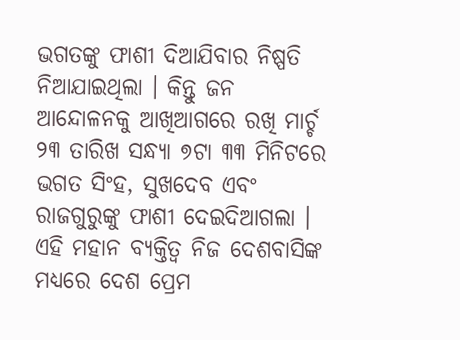ଭଗତଙ୍କୁ ଫାଶୀ ଦିଆଯିବାର ନିଷ୍ପତି ନିଆଯାଇଥିଲା । କିନ୍ତୁ ଜନ ଆନ୍ଦୋଳନକୁ ଆଖିଆଗରେ ରଖି ମାର୍ଚ୍ଚ ୨୩ ତାରିଖ ସନ୍ଧ୍ୟା ୭ଟା ୩୩ ମିନିଟରେ ଭଗତ ସିଂହ, ସୁଖଦେବ ଏବଂ ରାଜଗୁରୁଙ୍କୁ ଫାଶୀ ଦେଇଦିଆଗଲା । ଏହି ମହାନ ବ୍ୟକ୍ତିତ୍ୱ ନିଜ ଦେଶବାସିଙ୍କ ମଧ୍ୟରେ ଦେଶ ପ୍ରେମ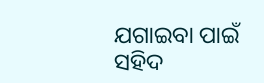ଯଗାଇବା ପାଇଁ ସହିଦ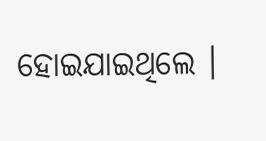ହୋଇଯାଇଥିଲେ ।